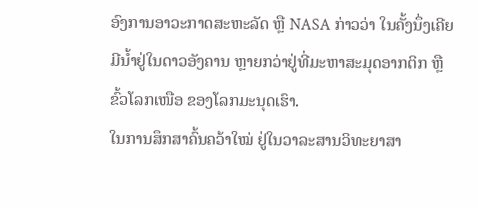ອົງການອາວະກາດສະຫະລັດ ຫຼື NASA ກ່າວວ່າ ໃນຄັ້ງນຶ່ງເຄີຍ
ມີນ້ຳຢູ່ໃນດາວອັງຄານ ຫຼາຍກວ່າຢູ່ທີ່ມະຫາສະມຸດອາກຕິກ ຫຼື
ຂົ້ວໂລກເໜືອ ຂອງໂລກມະນຸດເຮົາ.
ໃນການສຶກສາຄົ້ນຄວ້າໃໝ່ ຢູ່ໃນວາລະສານວິທະຍາສາ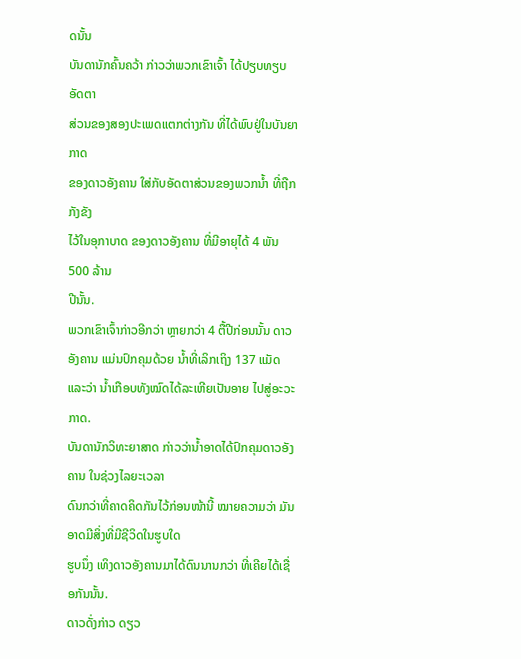ດນັ້ນ
ບັນດານັກຄົ້ນຄວ້າ ກ່າວວ່າພວກເຂົາເຈົ້າ ໄດ້ປຽບທຽບ ອັດຕາ
ສ່ວນຂອງສອງປະເພດແຕກຕ່າງກັນ ທີ່ໄດ້ພົບຢູ່ໃນບັນຍາກາດ
ຂອງດາວອັງຄານ ໃສ່ກັບອັດຕາສ່ວນຂອງພວກນ້ຳ ທີ່ຖືກກັງຂັງ
ໄວ້ໃນອຸກາບາດ ຂອງດາວອັງຄານ ທີ່ມີອາຍຸໄດ້ 4 ພັນ 500 ລ້ານ
ປີນັ້ນ.
ພວກເຂົາເຈົ້າກ່າວອີກວ່າ ຫຼາຍກວ່າ 4 ຕື້ປີກ່ອນນັ້ນ ດາວອັງຄານ ແມ່ນປົກຄຸມດ້ວຍ ນ້ຳທີ່ເລິກເຖິງ 137 ແມັດ ແລະວ່າ ນ້ຳເກືອບທັງໝົດໄດ້ລະເຫີຍເປັນອາຍ ໄປສູ່ອະວະກາດ.
ບັນດານັກວິທະຍາສາດ ກ່າວວ່ານ້ຳອາດໄດ້ປົກຄຸມດາວອັງຄານ ໃນຊ່ວງໄລຍະເວລາ
ດົນກວ່າທີ່ຄາດຄິດກັນໄວ້ກ່ອນໜ້ານີ້ ໝາຍຄວາມວ່າ ມັນອາດມີສິ່ງທີ່ມີຊີວິດໃນຮູບໃດ
ຮູບນຶ່ງ ເທິງດາວອັງຄານມາໄດ້ດົນນານກວ່າ ທີ່ເຄີຍໄດ້ເຊື່ອກັນນັ້ນ.
ດາວດັ່ງກ່າວ ດຽວ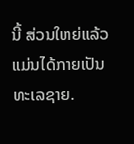ນີ້ ສ່ວນໃຫຍ່ແລ້ວ ແມ່ນໄດ້ກາຍເປັນທະເລຊາຍ.